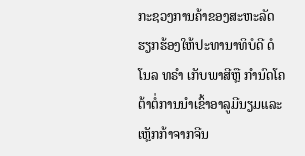ກະຊວງການຄ້າຂອງສະຫະລັດຮຽກຮ້ອງໃຫ້ປະທານາທິບໍດີ ດໍໂນລ ທຣຳ ເກັບພາສີຫຼື ກຳນົດໂຄຕ້າຕໍ່ການນຳເຂົ້າອາລູມີນຽມແລະເຫຼັກກ້າຈາກຈີນ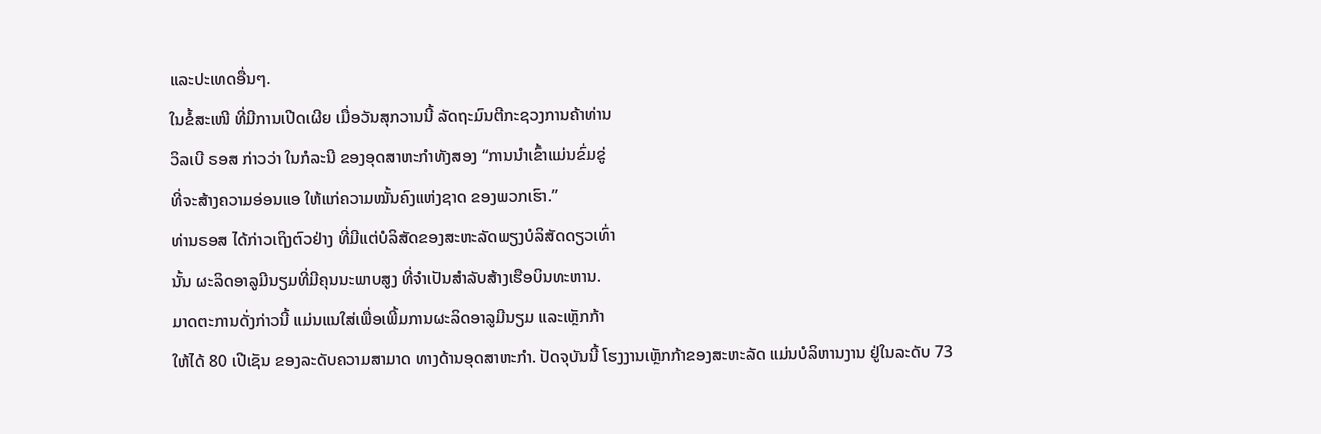ແລະປະເທດອື່ນໆ.
ໃນຂໍ້ສະເໜີ ທີ່ມີການເປີດເຜີຍ ເມື່ອວັນສຸກວານນີ້ ລັດຖະມົນຕີກະຊວງການຄ້າທ່ານ
ວິລເບີ ຣອສ ກ່າວວ່າ ໃນກໍລະນີ ຂອງອຸດສາຫະກຳທັງສອງ “ການນຳເຂົ້າແມ່ນຂົ່ມຂູ່
ທີ່ຈະສ້າງຄວາມອ່ອນແອ ໃຫ້ແກ່ຄວາມໝັ້ນຄົງແຫ່ງຊາດ ຂອງພວກເຮົາ.”
ທ່ານຣອສ ໄດ້ກ່າວເຖິງຕົວຢ່າງ ທີ່ມີແຕ່ບໍລິສັດຂອງສະຫະລັດພຽງບໍລິສັດດຽວເທົ່າ
ນັ້ນ ຜະລິດອາລູມີນຽມທີ່ມີຄຸນນະພາບສູງ ທີ່ຈຳເປັນສຳລັບສ້າງເຮືອບິນທະຫານ.
ມາດຕະການດັ່ງກ່າວນີ້ ແມ່ນແນໃສ່ເພື່ອເພີ້ມການຜະລິດອາລູມີນຽມ ແລະເຫຼັກກ້າ
ໃຫ້ໄດ້ 80 ເປີເຊັນ ຂອງລະດັບຄວາມສາມາດ ທາງດ້ານອຸດສາຫະກຳ. ປັດຈຸບັນນີ້ ໂຮງງານເຫຼັກກ້າຂອງສະຫະລັດ ແມ່ນບໍລິຫານງານ ຢູ່ໃນລະດັບ 73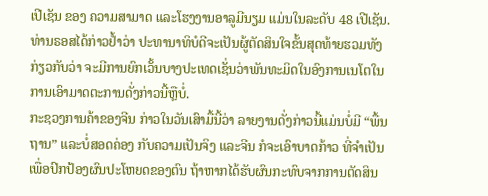ເປີເຊັນ ຂອງ ຄວາມສາມາດ ແລະໂຮງງານອາລູມີນຽມ ແມ່ນໃນລະດັບ 48 ເປີເຊັນ.
ທ່ານຣອສໄດ້ກ່າວຢ້ຳວ່າ ປະທານາທິບໍດີຈະເປັນຜູ້ຕັດສິນໃຈຂັ້ນສຸດທ້າຍຮວມທັງ
ກ່ຽວກັບວ່າ ຈະມີການຍົກເວັ້ນບາງປະເທດເຊັ່ນວ່າພັນທະມິດໃນອົງການເນໂຕໃນ
ການເອົາມາດຕະການດັ່ງກ່າວນີ້ຫຼືບໍ່.
ກະຊວງການຄ້າຂອງຈີນ ກ່າວໃນວັນເສົາມື້ນີ້ວ່າ ລາຍງານດັ່ງກ່າວນີ້ແມ່ນບໍ່ມີ “ພື້ນ
ຖານ” ແລະບໍ່ສອດຄ່ອງ ກັບຄວາມເປັນຈິງ ແລະຈີນ ກໍຈະເອົາບາດກ້າວ ທີ່ຈຳເປັນ
ເພື່ອປົກປ້ອງຜົນປະໂຫຍດຂອງຕົນ ຖ້າຫາກໄດ້ຮັບຜົນກະທົບຈາກການຕັດສິນ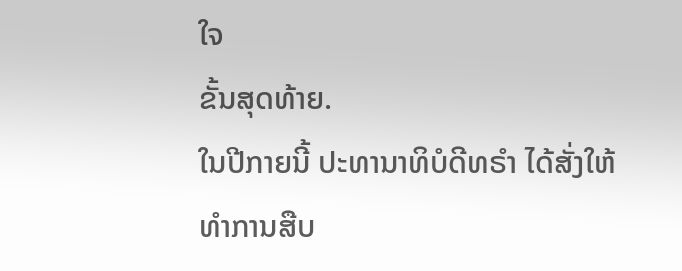ໃຈ
ຂັ້ນສຸດທ້າຍ.
ໃນປີກາຍນີ້ ປະທານາທິບໍດີທຣຳ ໄດ້ສັ່ງໃຫ້ ທຳການສືບ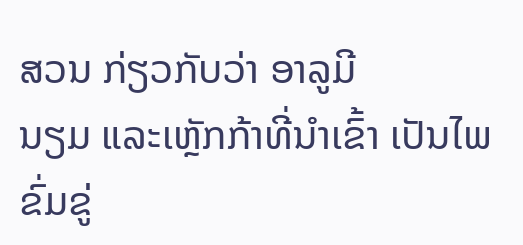ສວນ ກ່ຽວກັບວ່າ ອາລູມີ
ນຽມ ແລະເຫຼັກກ້າທີ່ນຳເຂົ້າ ເປັນໄພຂົ່ມຂູ່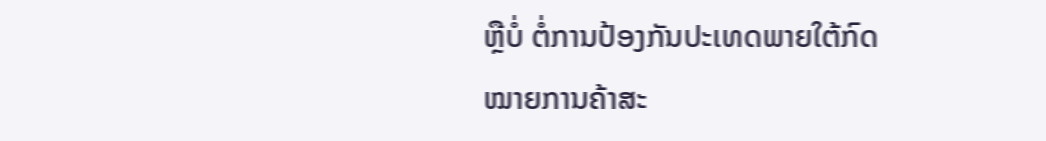ຫຼືບໍ່ ຕໍ່ການປ້ອງກັນປະເທດພາຍໃຕ້ກົດ
ໝາຍການຄ້າສະ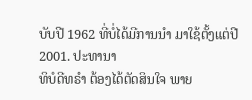ບັບປີ 1962 ທີ່ບໍ່ໄດ້ມີການນຳ ມາໃຊ້ຕັ້ງແຕ່ປີ 2001. ປະທານາ
ທິບໍດີທຣຳ ຕ້ອງໄດ້ຕັດສິນໃຈ ພາຍ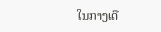ໃນກາງເດື